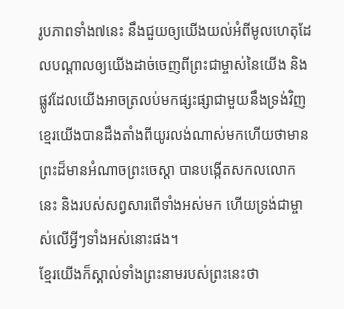រូបភាពទាំង៧នេះ នឹងជួយឲ្យយើងយល់អំពីមូលហេតុដែលបណ្ដាលឲ្យយើងដាច់ចេញពីព្រះជាម្ចាស់នៃយើង និងផ្លូវដែលយើងអាចត្រលប់មកផ្សះផ្សាជាមួយនឹងទ្រង់វិញ
ខ្មេរយើងបានដឹងតាំងពីយូរលង់ណាស់មកហើយថាមានព្រះដ៏មានអំណាចព្រះចេស្ដា បានបង្កើតសកលលោកនេះ និងរបស់សព្វសារពើទាំងអស់មក ហើយទ្រង់ជាម្ចាស់លើអ្វីៗទាំងអស់នោះផង។
ខ្មែរយើងក៏ស្គាល់ទាំងព្រះនាមរបស់ព្រះនេះថា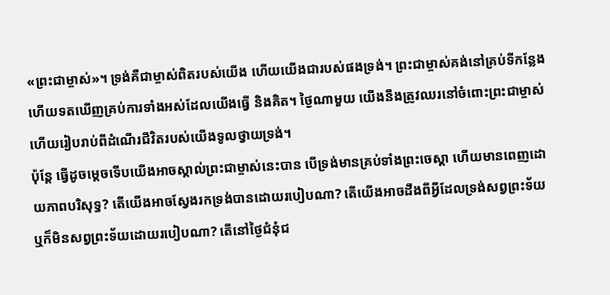«ព្រះជាម្ចាស់»។ ទ្រង់គឺជាម្ចាស់ពិតរបស់យើង ហើយយើងជារបស់ផងទ្រង់។ ព្រះជាម្ចាស់គង់នៅគ្រប់ទីកន្លែង ហើយទតឃើញគ្រប់ការទាំងអស់ដែលយើងធ្វើ និងគិត។ ថ្ងៃណាមួយ យើងនឹងត្រូវឈរនៅចំពោះព្រះជាម្ចាស់ ហើយរៀបរាប់ពីដំណើរជីវិតរបស់យើងទូលថ្វាយទ្រង់។
ប៉ុន្តែ ធ្វើដូចម្ដេចទើបយើងអាចស្គាល់ព្រះជាម្ចាស់នេះបាន បើទ្រង់មានគ្រប់ទាំងព្រះចេស្ដា ហើយមានពេញដោយភាពបរិសុទ្ធ? តើយើងអាចស្វែងរកទ្រង់បានដោយរបៀបណា? តើយើងអាចដឹងពីអ្វីដែលទ្រង់សព្វព្រះទ័យ ឬក៏មិនសព្វព្រះទ័យដោយរបៀបណា? តើនៅថ្ងៃជំនុំជ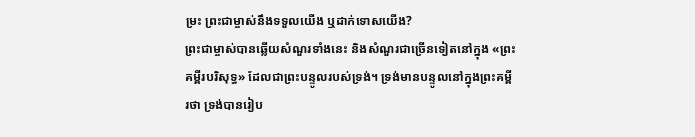ម្រះ ព្រះជាម្ចាស់នឹងទទួលយើង ឬដាក់ទោសយើង?
ព្រះជាម្ចាស់បានឆ្លើយសំណួរទាំងនេះ និងសំណួរជាច្រើនទៀតនៅក្នុង «ព្រះគម្ពីរបរិសុទ្ធ» ដែលជាព្រះបន្ទូលរបស់ទ្រង់។ ទ្រង់មានបន្ទូលនៅក្នុងព្រះគម្ពីរថា ទ្រង់បានរៀប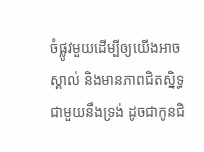ចំផ្លូវមួយដើម្បីឲ្យយើងអាចស្គាល់ និងមានភាពជិតស្និទ្ធជាមួយនឹងទ្រង់ ដូចជាកូនជិ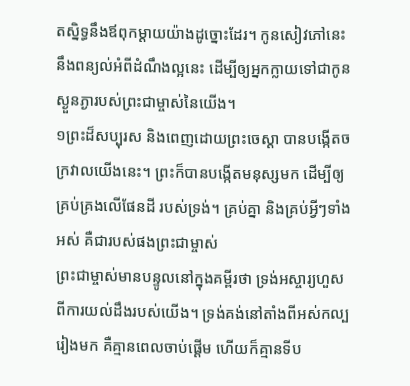តស្និទ្ធនឹងឪពុកម្ដាយយ៉ាងដូច្នោះដែរ។ កូនសៀវភៅនេះ នឹងពន្យល់អំពីដំណឹងល្អនេះ ដើម្បីឲ្យអ្នកក្លាយទៅជាកូនស្ងួនភ្ងារបស់ព្រះជាម្ចាស់នៃយើង។
១ព្រះដ៏សប្បុរស និងពេញដោយព្រះចេស្ដា បានបង្កើតចក្រវាលយើងនេះ។ ព្រះក៏បានបង្កើតមនុស្សមក ដើម្បីឲ្យគ្រប់គ្រងលើផែនដី របស់ទ្រង់។ គ្រប់គ្នា និងគ្រប់អ្វីៗទាំងអស់ គឺជារបស់ផងព្រះជាម្ចាស់
ព្រះជាម្ចាស់មានបន្ទូលនៅក្នុងគម្ពីរថា ទ្រង់អស្ចារ្យហួសពីការយល់ដឹងរបស់យើង។ ទ្រង់គង់នៅតាំងពីអស់កល្បរៀងមក គឺគ្មានពេលចាប់ផ្ដើម ហើយក៏គ្មានទីប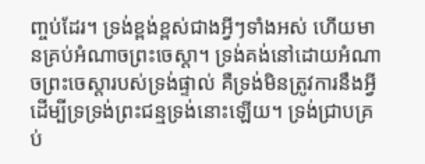ញ្ចប់ដែរ។ ទ្រង់ខ្ពង់ខ្ពស់ជាងអ្វីៗទាំងអស់ ហើយមានគ្រប់អំណាចព្រះចេស្ដា។ ទ្រង់គង់នៅដោយអំណាចព្រះចេស្ដារបស់ទ្រង់ផ្ទាល់ គឺទ្រង់មិនត្រូវការនឹងអ្វី ដើម្បីទ្រទ្រង់ព្រះជន្មទ្រង់នោះឡើយ។ ទ្រង់ជ្រាបគ្រប់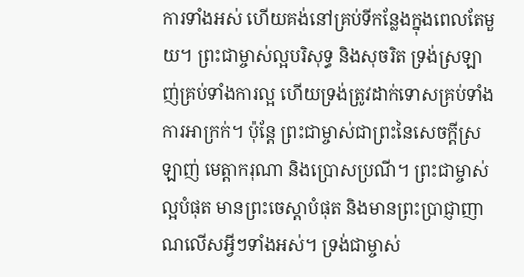ការទាំងអស់ ហើយគង់នៅគ្រប់ទីកន្លែងក្នុងពេលតែមួយ។ ព្រះជាម្ចាស់ល្អបរិសុទ្ធ និងសុចរិត ទ្រង់ស្រឡាញ់គ្រប់ទាំងការល្អ ហើយទ្រង់ត្រូវដាក់ទោសគ្រប់ទាំងការអាក្រក់។ ប៉ុន្តែ ព្រះជាម្ចាស់ជាព្រះនៃសេចក្ដីស្រឡាញ់ មេត្តាករុណា និងប្រោសប្រណី។ ព្រះជាម្ចាស់ល្អបំផុត មានព្រះចេស្ដាបំផុត និងមានព្រះប្រាជ្ញាញាណលើសអ្វីៗទាំងអស់។ ទ្រង់ជាម្ចាស់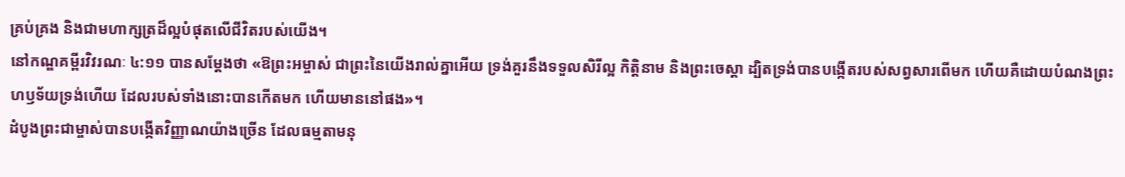គ្រប់គ្រង និងជាមហាក្សត្រដ៏ល្អបំផុតលើជីវិតរបស់យើង។
នៅកណ្ឌគម្ពីរវិវរណៈ ៤:១១ បានសម្ដែងថា «ឱព្រះអម្ចាស់ ជាព្រះនៃយើងរាល់គ្នាអើយ ទ្រង់គួរនឹងទទួលសិរីល្អ កិត្តិនាម និងព្រះចេស្ដា ដ្បិតទ្រង់បានបង្កើតរបស់សព្វសារពើមក ហើយគឺដោយបំណងព្រះហឫទ័យទ្រង់ហើយ ដែលរបស់ទាំងនោះបានកើតមក ហើយមាននៅផង»។
ដំបូងព្រះជាម្ចាស់បានបង្កើតវិញ្ញាណយ៉ាងច្រើន ដែលធម្មតាមនុ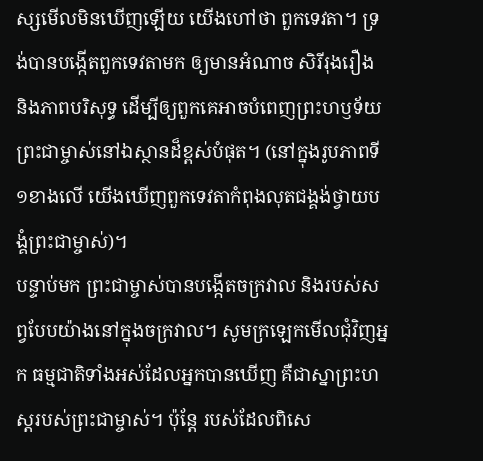ស្សមើលមិនឃើញឡើយ យើងហៅថា ពួកទេវតា។ ទ្រង់បានបង្កើតពួកទេវតាមក ឲ្យមានអំណាច សិរីរុងរឿង និងភាពបរិសុទ្ធ ដើម្បីឲ្យពួកគេអាចបំពេញព្រះហឫទ័យព្រះជាម្ចាស់នៅឯស្ថានដ៏ខ្ពស់បំផុត។ (នៅក្នុងរូបភាពទី១ខាងលើ យើងឃើញពួកទេវតាកំពុងលុតជង្គង់ថ្វាយបង្គំព្រះជាម្ចាស់)។
បន្ទាប់មក ព្រះជាម្ចាស់បានបង្កើតចក្រវាល និងរបស់សព្វបែបយ៉ាងនៅក្នុងចក្រវាល។ សូមក្រឡេកមើលជុំវិញអ្នក ធម្មជាតិទាំងអស់ដែលអ្នកបានឃើញ គឺជាស្នាព្រះហស្តរបស់ព្រះជាម្ចាស់។ ប៉ុន្តែ របស់ដែលពិសេ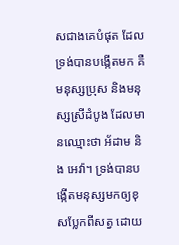សជាងគេបំផុត ដែលទ្រង់បានបង្កើតមក គឺមនុស្សប្រុស និងមនុស្សស្រីដំបូង ដែលមានឈ្មោះថា អ័ដាម និង អេវ៉ា។ ទ្រង់បានបង្កើតមនុស្សមកឲ្យខុសប្លែកពីសត្វ ដោយ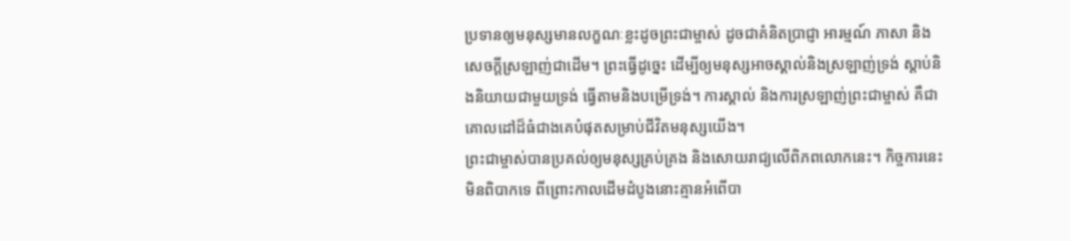ប្រទានឲ្យមនុស្សមានលក្ខណៈខ្លះដូចព្រះជាម្ចាស់ ដូចជាគំនិតប្រាជ្ញា អារម្មណ៍ ភាសា និងសេចក្ដីស្រឡាញ់ជាដើម។ ព្រះធ្វើដូច្នេះ ដើម្បីឲ្យមនុស្សអាចស្គាល់និងស្រឡាញ់ទ្រង់ ស្ដាប់និងនិយាយជាមួយទ្រង់ ធ្វើតាមនិងបម្រើទ្រង់។ ការស្គាល់ និងការស្រឡាញ់ព្រះជាម្ចាស់ គឺជាគោលដៅដ៏ធំជាងគេបំផុតសម្រាប់ជីវិតមនុស្សយើង។
ព្រះជាម្ចាស់បានប្រគល់ឲ្យមនុស្សគ្រប់គ្រង និងសោយរាជ្យលើពិភពលោកនេះ។ កិច្ចការនេះមិនពិបាកទេ ពីព្រោះកាលដើមដំបូងនោះគ្មានអំពើបា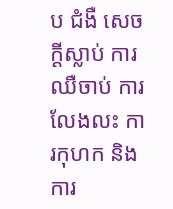ប ជំងឺ សេចក្ដីស្លាប់ ការឈឺចាប់ ការលែងលះ ការកុហក និងការ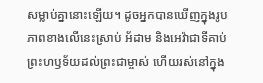សម្លាប់គ្នានោះឡើយ។ ដូចអ្នកបានឃើញក្នុងរូបភាពខាងលើនេះស្រាប់ អ័ដាម និងអេវ៉ាជាទីគាប់ព្រះហឫទ័យដល់ព្រះជាម្ចាស់ ហើយរស់នៅក្នុង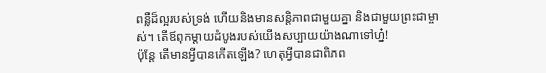ពន្លឺដ៏ល្អរបស់ទ្រង់ ហើយនិងមានសន្តិភាពជាមួយគ្នា និងជាមួយព្រះជាម្ចាស់។ តើឪពុកម្ដាយដំបូងរបស់យើងសប្បាយយ៉ាងណាទៅហ្ន៎!
ប៉ុន្តែ តើមានអ្វីបានកើតឡើង? ហេតុអ្វីបានជាពិភព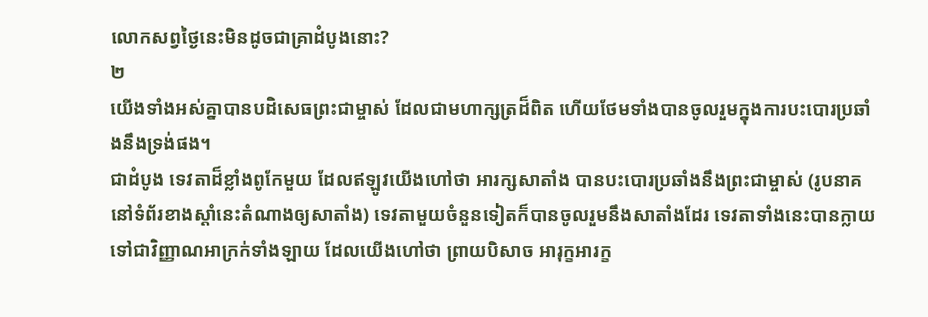លោកសព្វថ្ងៃនេះមិនដូចជាគ្រាដំបូងនោះ?
២
យើងទាំងអស់គ្នាបានបដិសេធព្រះជាម្ចាស់ ដែលជាមហាក្សត្រដ៏ពិត ហើយថែមទាំងបានចូលរួមក្នុងការបះបោរប្រឆាំងនឹងទ្រង់ផង។
ជាដំបូង ទេវតាដ៏ខ្លាំងពូកែមួយ ដែលឥឡូវយើងហៅថា អារក្សសាតាំង បានបះបោរប្រឆាំងនឹងព្រះជាម្ចាស់ (រូបនាគនៅទំព័រខាងស្ដាំនេះតំណាងឲ្យសាតាំង) ទេវតាមួយចំនួនទៀតក៏បានចូលរួមនឹងសាតាំងដែរ ទេវតាទាំងនេះបានក្លាយទៅជាវិញ្ញាណអាក្រក់ទាំងឡាយ ដែលយើងហៅថា ព្រាយបិសាច អារុក្ខអារក្ខ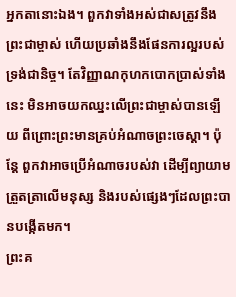អ្នកតានោះឯង។ ពួកវាទាំងអស់ជាសត្រូវនឹងព្រះជាម្ចាស់ ហើយប្រឆាំងនឹងផែនការល្អរបស់ទ្រង់ជានិច្ច។ តែវិញ្ញាណកុហកបោកប្រាស់ទាំងនេះ មិនអាចយកឈ្នះលើព្រះជាម្ចាស់បានឡើយ ពីព្រោះព្រះមានគ្រប់អំណាចព្រះចេស្ដា។ ប៉ុន្តែ ពួកវាអាចប្រើអំណាចរបស់វា ដើម្បីព្យាយាមត្រួតត្រាលើមនុស្ស និងរបស់ផ្សេងៗដែលព្រះបានបង្កើតមក។
ព្រះគ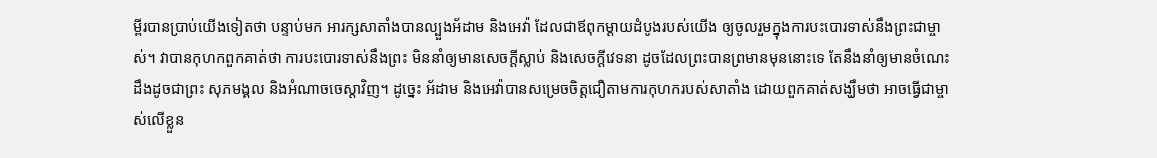ម្ពីរបានប្រាប់យើងទៀតថា បន្ទាប់មក អារក្សសាតាំងបានល្បួងអ័ដាម និងអេវ៉ា ដែលជាឪពុកម្ដាយដំបូងរបស់យើង ឲ្យចូលរួមក្នុងការបះបោរទាស់នឹងព្រះជាម្ចាស់។ វាបានកុហកពួកគាត់ថា ការបះបោរទាស់នឹងព្រះ មិននាំឲ្យមានសេចក្ដីស្លាប់ និងសេចក្ដីវេទនា ដូចដែលព្រះបានព្រមានមុននោះទេ តែនឹងនាំឲ្យមានចំណេះដឹងដូចជាព្រះ សុភមង្គល និងអំណាចចេស្ដាវិញ។ ដូច្នេះ អ័ដាម និងអេវ៉ាបានសម្រេចចិត្តជឿតាមការកុហករបស់សាតាំង ដោយពួកគាត់សង្ឃឹមថា អាចធ្វើជាម្ចាស់លើខ្លួន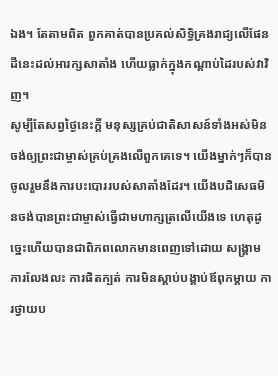ឯង។ តែតាមពិត ពួកគាត់បានប្រគល់សិទ្ធិគ្រងរាជ្យលើផែនដីនេះដល់អារក្សសាតាំង ហើយធ្លាក់ក្នុងកណ្ដាប់ដៃរបស់វាវិញ។
សូម្បីតែសព្វថ្ងៃនេះក្ដី មនុស្សគ្រប់ជាតិសាសន៍ទាំងអស់មិនចង់ឲ្យព្រះជាម្ចាស់គ្រប់គ្រងលើពួកគេទេ។ យើងម្នាក់ៗក៏បានចូលរួមនឹងការបះបោររបស់សាតាំងដែរ។ យើងបដិសេធមិនចង់បានព្រះជាម្ចាស់ធ្វើជាមហាក្សត្រលើយើងទេ ហេតុដូច្នេះហើយបានជាពិភពលោកមានពេញទៅដោយ សង្គ្រាម ការលែងលះ ការផិតក្បត់ ការមិនស្ដាប់បង្គាប់ឪពុកម្ដាយ ការថ្វាយប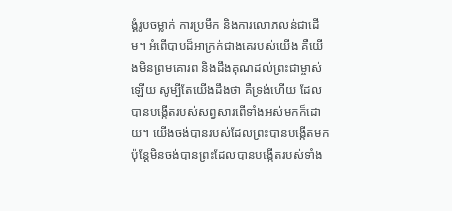ង្គំរូបចម្លាក់ ការប្រមឹក និងការលោភលន់ជាដើម។ អំពើបាបដ៏អាក្រក់ជាងគេរបស់យើង គឺយើងមិនព្រមគោរព និងដឹងគុណដល់ព្រះជាម្ចាស់ឡើយ សូម្បីតែយើងដឹងថា គឺទ្រង់ហើយ ដែលបានបង្កើតរបស់សព្វសារពើទាំងអស់មកក៏ដោយ។ យើងចង់បានរបស់ដែលព្រះបានបង្កើតមក ប៉ុន្តែមិនចង់បានព្រះដែលបានបង្កើតរបស់ទាំង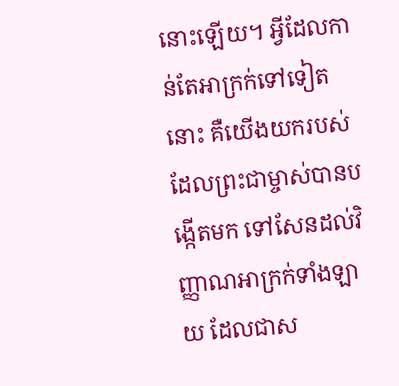នោះឡើយ។ អ្វីដែលកាន់តែអាក្រក់ទៅទៀតនោះ គឺយើងយករបស់ដែលព្រះជាម្ចាស់បានបង្កើតមក ទៅសែនដល់វិញ្ញាណអាក្រក់ទាំងឡាយ ដែលជាស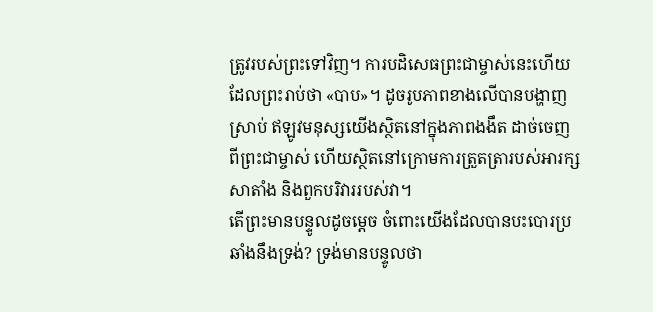ត្រូវរបស់ព្រះទៅវិញ។ ការបដិសេធព្រះជាម្ចាស់នេះហើយ ដែលព្រះរាប់ថា «បាប»។ ដូចរូបភាពខាងលើបានបង្ហាញស្រាប់ ឥឡូវមនុស្សយើងស្ថិតនៅក្នុងភាពងងឹត ដាច់ចេញពីព្រះជាម្ចាស់ ហើយស្ថិតនៅក្រោមការត្រួតត្រារបស់អារក្សសាតាំង និងពួកបរិវាររបស់វា។
តើព្រះមានបន្ទូលដូចម្ដេច ចំពោះយើងដែលបានបះបោរប្រឆាំងនឹងទ្រង់? ទ្រង់មានបន្ទូលថា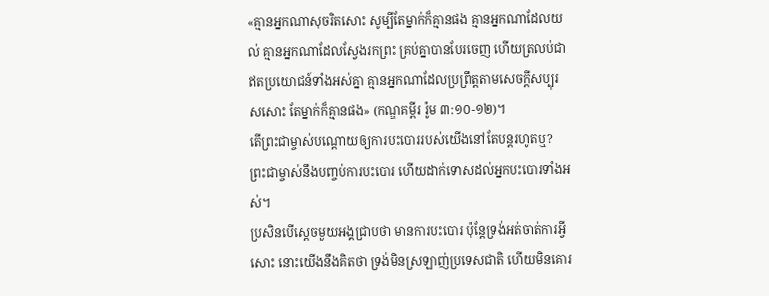«គ្មានអ្នកណាសុចរិតសោះ សូម្បីតែម្នាក់ក៏គ្មានផង គ្មានអ្នកណាដែលយល់ គ្មានអ្នកណាដែលស្វែងរកព្រះ គ្រប់គ្នាបានបែរចេញ ហើយត្រលប់ជាឥតប្រយោជន៍ទាំងអស់គ្នា គ្មានអ្នកណាដែលប្រព្រឹត្តតាមសេចក្ដីសប្បុរសសោះ តែម្នាក់ក៏គ្មានផង» (កណ្ឌគម្ពីរ រ៉ូម ៣:១០-១២)។
តើព្រះជាម្ចាស់បណ្ដោយឲ្យការបះបោររបស់យើងនៅតែបន្តរហូតឬ?
ព្រះជាម្ចាស់នឹងបញ្ចប់ការបះបោរ ហើយដាក់ទោសដល់អ្នកបះបោរទាំងអស់។
ប្រសិនបើស្ដេចមួយអង្គជ្រាបថា មានការបះបោរ ប៉ុន្តែទ្រង់អត់ចាត់ការអ្វីសោះ នោះយើងនឹងគិតថា ទ្រង់មិនស្រឡាញ់ប្រទេសជាតិ ហើយមិនគោរ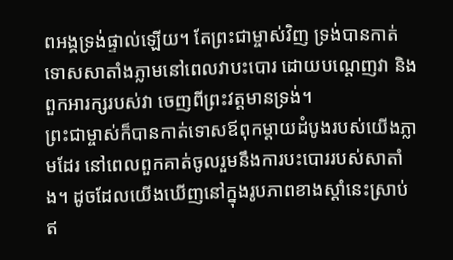ពអង្គទ្រង់ផ្ទាល់ឡើយ។ តែព្រះជាម្ចាស់វិញ ទ្រង់បានកាត់ទោសសាតាំងភ្លាមនៅពេលវាបះបោរ ដោយបណ្ដេញវា និងពួកអារក្សរបស់វា ចេញពីព្រះវត្តមានទ្រង់។
ព្រះជាម្ចាស់ក៏បានកាត់ទោសឪពុកម្ដាយដំបូងរបស់យើងភ្លាមដែរ នៅពេលពួកគាត់ចូលរួមនឹងការបះបោររបស់សាតាំង។ ដូចដែលយើងឃើញនៅក្នុងរូបភាពខាងស្ដាំនេះស្រាប់ ឥ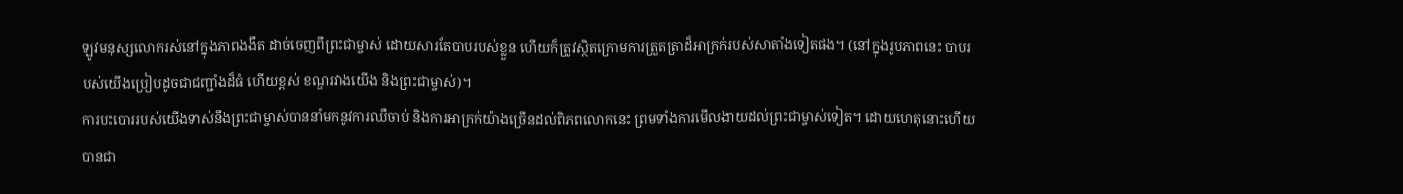ឡូវមនុស្សលោករស់នៅក្នុងភាពងងឹត ដាច់ចេញពីព្រះជាម្ចាស់ ដោយសារតែបាបរបស់ខ្លួន ហើយក៏ត្រូវស្ថិតក្រោមការត្រួតត្រាដ៏អាក្រក់របស់សាតាំងទៀតផង។ (នៅក្នុងរូបភាពនេះ បាបរបស់យើងប្រៀបដូចជាជញ្ជាំងដ៏ធំ ហើយខ្ពស់ ខណ្ឌរវាងយើង និងព្រះជាម្ចាស់)។
ការបះបោររបស់យើងទាស់នឹងព្រះជាម្ចាស់បាននាំមកនូវការឈឺចាប់ និងការអាក្រក់យ៉ាងច្រើនដល់ពិភពលោកនេះ ព្រមទាំងការមើលងាយដល់ព្រះជាម្ចាស់ទៀត។ ដោយហេតុនោះហើយ បានជា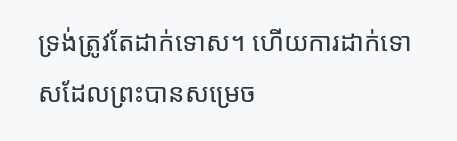ទ្រង់ត្រូវតែដាក់ទោស។ ហើយការដាក់ទោសដែលព្រះបានសម្រេច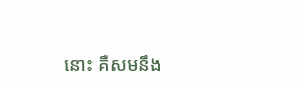នោះ គឺសមនឹង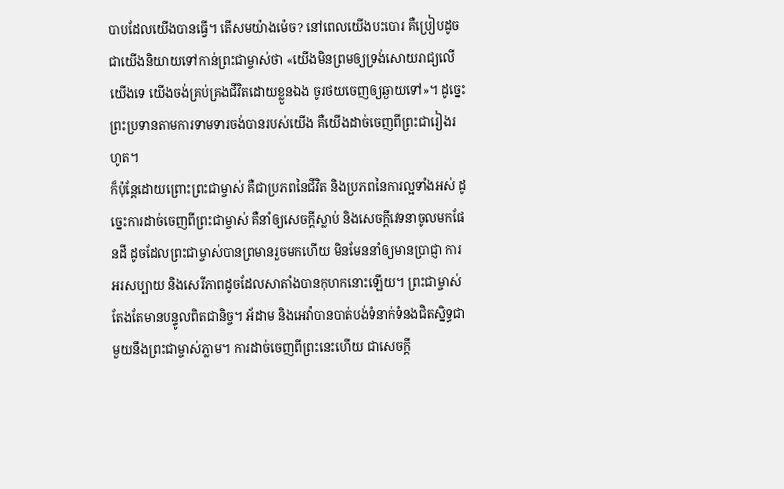បាបដែលយើងបានធ្វើ។ តើសមយ៉ាងម៉េច? នៅពេលយើងបះបោរ គឺប្រៀបដូចជាយើងនិយាយទៅកាន់ព្រះជាម្ចាស់ថា «យើងមិនព្រមឲ្យទ្រង់សោយរាជ្យលើយើងទេ យើងចង់គ្រប់គ្រងជីវិតដោយខ្លួនឯង ចូរថយចេញឲ្យឆ្ងាយទៅ»។ ដូច្នេះ ព្រះប្រទានតាមការទាមទារចង់បានរបស់យើង គឺយើងដាច់ចេញពីព្រះជារៀងរហូត។
ក៏ប៉ុន្តែដោយព្រោះព្រះជាម្ចាស់ គឺជាប្រភពនៃជីវិត និងប្រភពនៃការល្អទាំងអស់ ដូច្នេះការដាច់ចេញពីព្រះជាម្ចាស់ គឺនាំឲ្យសេចក្ដីស្លាប់ និងសេចក្ដីវេទនាចូលមកផែនដី ដូចដែលព្រះជាម្ចាស់បានព្រមានរួចមកហើយ មិនមែននាំឲ្យមានប្រាជ្ញា ការអរសប្បាយ និងសេរីភាពដូចដែលសាតាំងបានកុហកនោះឡើយ។ ព្រះជាម្ចាស់តែងតែមានបន្ទូលពិតជានិច្ច។ អ័ដាម និងអេវ៉ាបានបាត់បង់ទំនាក់ទំនងជិតស្និទ្ធជាមួយនឹងព្រះជាម្ចាស់ភ្លាម។ ការដាច់ចេញពីព្រះនេះហើយ ជាសេចក្ដី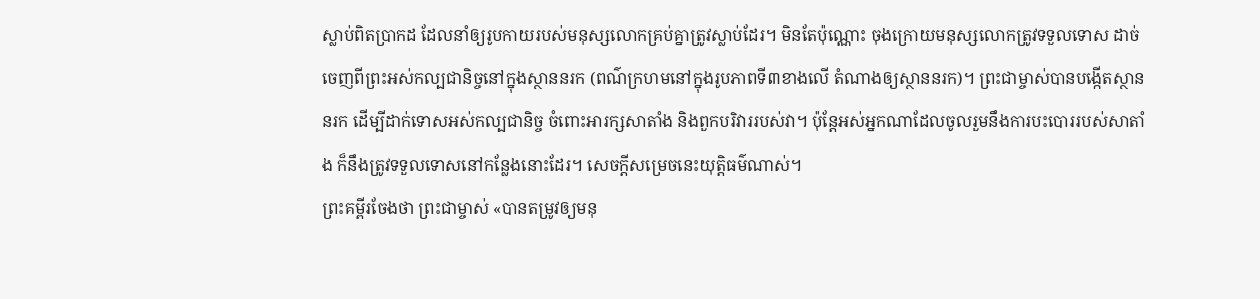ស្លាប់ពិតប្រាកដ ដែលនាំឲ្យរូបកាយរបស់មនុស្សលោកគ្រប់គ្នាត្រូវស្លាប់ដែរ។ មិនតែប៉ុណ្ណោះ ចុងក្រោយមនុស្សលោកត្រូវទទួលទោស ដាច់ចេញពីព្រះអស់កល្បជានិច្ចនៅក្នុងស្ថាននរក (ពណ៌ក្រហមនៅក្នុងរូបភាពទី៣ខាងលើ តំណាងឲ្យស្ថាននរក)។ ព្រះជាម្ចាស់បានបង្កើតស្ថាននរក ដើម្បីដាក់ទោសអស់កល្បជានិច្ច ចំពោះអារក្សសាតាំង និងពួកបរិវាររបស់វា។ ប៉ុន្តែអស់អ្នកណាដែលចូលរួមនឹងការបះបោររបស់សាតាំង ក៏នឹងត្រូវទទួលទោសនៅកន្លែងនោះដែរ។ សេចក្ដីសម្រេចនេះយុត្តិធម៌ណាស់។
ព្រះគម្ពីរចែងថា ព្រះជាម្ចាស់ «បានតម្រូវឲ្យមនុ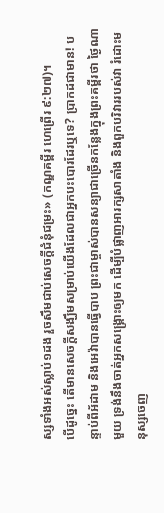ស្សទាំងអស់ស្លាប់១ដង រួចសឹមជាប់សេចក្ដីជំនុំជម្រះ» (កណ្ឌគម្ពីរ ហេព្រើរ ៩:២៧)។
បើដូច្នេះ តើមានសេចក្ដីសង្ឃឹមសម្រាប់យើងដែលជាអ្នកបះបោរដែរឬទេ? ប្រាកដជាមាន! បន្ទាប់ពីអ័ដាម និងអេវ៉ាបានធ្វើបាប ព្រះជាម្ចាស់បានសន្យាជាច្រើនកន្លែងក្នុងព្រះគម្ពីរថា ថ្ងៃណាមួយ ទ្រង់នឹងចាត់អ្នកសង្គ្រោះឲ្យមក ដើម្បីបំផ្លាញអារក្សសាតាំង និងពួកបរិវាររបស់វា រំដោះមនុស្សចេញ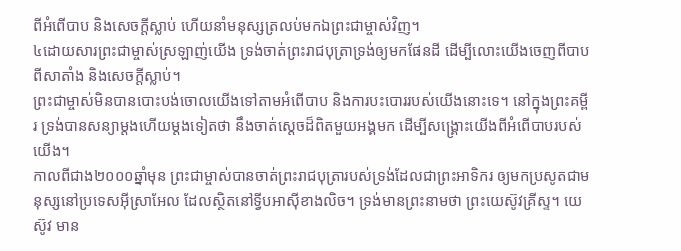ពីអំពើបាប និងសេចក្ដីស្លាប់ ហើយនាំមនុស្សត្រលប់មកឯព្រះជាម្ចាស់វិញ។
៤ដោយសារព្រះជាម្ចាស់ស្រឡាញ់យើង ទ្រង់ចាត់ព្រះរាជបុត្រាទ្រង់ឲ្យមកផែនដី ដើម្បីលោះយើងចេញពីបាប ពីសាតាំង និងសេចក្ដីស្លាប់។
ព្រះជាម្ចាស់មិនបានបោះបង់ចោលយើងទៅតាមអំពើបាប និងការបះបោររបស់យើងនោះទេ។ នៅក្នុងព្រះគម្ពីរ ទ្រង់បានសន្យាម្ដងហើយម្ដងទៀតថា នឹងចាត់ស្ដេចដ៏ពិតមួយអង្គមក ដើម្បីសង្គ្រោះយើងពីអំពើបាបរបស់យើង។
កាលពីជាង២០០០ឆ្នាំមុន ព្រះជាម្ចាស់បានចាត់ព្រះរាជបុត្រារបស់ទ្រង់ដែលជាព្រះអាទិករ ឲ្យមកប្រសូតជាមនុស្សនៅប្រទេសអ៊ីស្រាអែល ដែលស្ថិតនៅទ្វីបអាស៊ីខាងលិច។ ទ្រង់មានព្រះនាមថា ព្រះយេស៊ូវគ្រីស្ទ។ យេស៊ូវ មាន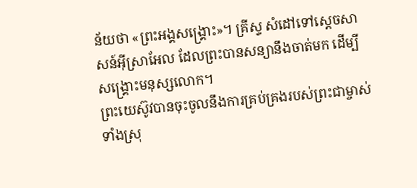ន័យថា «ព្រះអង្គសង្គ្រោះ»។ គ្រីស្ទ សំដៅទៅស្ដេចសាសន៍អ៊ីស្រាអែល ដែលព្រះបានសន្យានឹងចាត់មក ដើម្បីសង្គ្រោះមនុស្សលោក។
ព្រះយេស៊ូវបានចុះចូលនឹងការគ្រប់គ្រងរបស់ព្រះជាម្ចាស់ទាំងស្រុ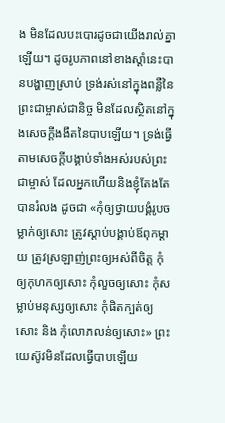ង មិនដែលបះបោរដូចជាយើងរាល់គ្នាឡើយ។ ដូចរូបភាពនៅខាងស្ដាំនេះបានបង្ហាញស្រាប់ ទ្រង់រស់នៅក្នុងពន្លឺនៃព្រះជាម្ចាស់ជានិច្ច មិនដែលស្ថិតនៅក្នុងសេចក្ដីងងឹតនៃបាបឡើយ។ ទ្រង់ធ្វើតាមសេចក្ដីបង្គាប់ទាំងអស់របស់ព្រះជាម្ចាស់ ដែលអ្នកហើយនិងខ្ញុំតែងតែបានរំលង ដូចជា «កុំឲ្យថ្វាយបង្គំរូបចម្លាក់ឲ្យសោះ ត្រូវស្ដាប់បង្គាប់ឪពុកម្ដាយ ត្រូវស្រឡាញ់ព្រះឲ្យអស់ពីចិត្ត កុំឲ្យកុហកឲ្យសោះ កុំលួចឲ្យសោះ កុំសម្លាប់មនុស្សឲ្យសោះ កុំផិតក្បត់ឲ្យសោះ និង កុំលោភលន់ឲ្យសោះ» ព្រះយេស៊ូវមិនដែលធ្វើបាបឡើយ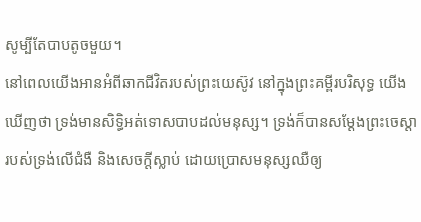សូម្បីតែបាបតូចមួយ។
នៅពេលយើងអានអំពីឆាកជីវិតរបស់ព្រះយេស៊ូវ នៅក្នុងព្រះគម្ពីរបរិសុទ្ធ យើងឃើញថា ទ្រង់មានសិទ្ធិអត់ទោសបាបដល់មនុស្ស។ ទ្រង់ក៏បានសម្ដែងព្រះចេស្ដារបស់ទ្រង់លើជំងឺ និងសេចក្ដីស្លាប់ ដោយប្រោសមនុស្សឈឺឲ្យ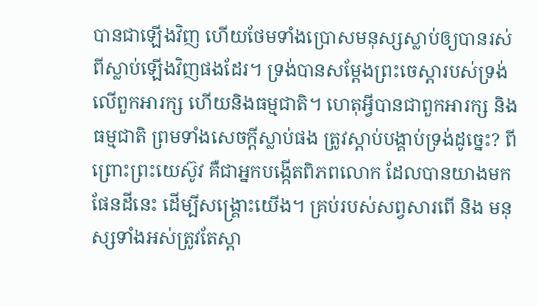បានជាឡើងវិញ ហើយថែមទាំងប្រោសមនុស្សស្លាប់ឲ្យបានរស់ពីស្លាប់ឡើងវិញផងដែរ។ ទ្រង់បានសម្ដែងព្រះចេស្ដារបស់ទ្រង់លើពួកអារក្ស ហើយនិងធម្មជាតិ។ ហេតុអ្វីបានជាពួកអារក្ស និងធម្មជាតិ ព្រមទាំងសេចក្ដីស្លាប់ផង ត្រូវស្ដាប់បង្គាប់ទ្រង់ដូច្នេះ? ពីព្រោះព្រះយេស៊ូវ គឺជាអ្នកបង្កើតពិភពលោក ដែលបានយាងមកផែនដីនេះ ដើម្បីសង្គ្រោះយើង។ គ្រប់របស់សព្វសារពើ និង មនុស្សទាំងអស់ត្រូវតែស្ដា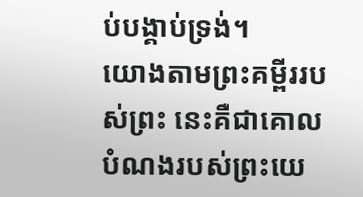ប់បង្គាប់ទ្រង់។
យោងតាមព្រះគម្ពីររបស់ព្រះ នេះគឺជាគោលបំណងរបស់ព្រះយេ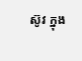ស៊ូវ ក្នុង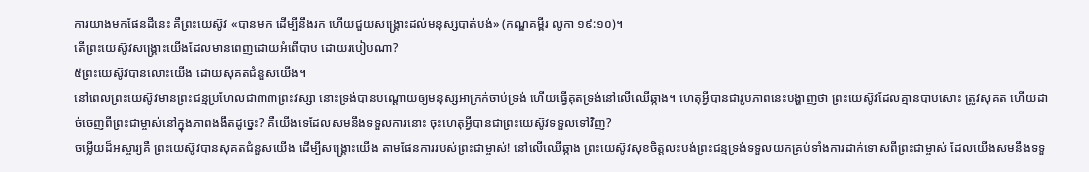ការយាងមកផែនដីនេះ គឺព្រះយេស៊ូវ «បានមក ដើម្បីនឹងរក ហើយជួយសង្គ្រោះដល់មនុស្សបាត់បង់» (កណ្ឌគម្ពីរ លូកា ១៩:១០)។
តើព្រះយេស៊ូវសង្គ្រោះយើងដែលមានពេញដោយអំពើបាប ដោយរបៀបណា?
៥ព្រះយេស៊ូវបានលោះយើង ដោយសុគតជំនួសយើង។
នៅពេលព្រះយេស៊ូវមានព្រះជន្មប្រហែលជា៣៣ព្រះវស្សា នោះទ្រង់បានបណ្ដោយឲ្យមនុស្សអាក្រក់ចាប់ទ្រង់ ហើយធ្វើគុតទ្រង់នៅលើឈើឆ្កាង។ ហេតុអ្វីបានជារូបភាពនេះបង្ហាញថា ព្រះយេស៊ូវដែលគ្មានបាបសោះ ត្រូវសុគត ហើយដាច់ចេញពីព្រះជាម្ចាស់នៅក្នុងភាពងងឹតដូច្នេះ? គឺយើងទេដែលសមនឹងទទួលការនោះ ចុះហេតុអ្វីបានជាព្រះយេស៊ូវទទួលទៅវិញ?
ចម្លើយដ៏អស្ចារ្យគឺ ព្រះយេស៊ូវបានសុគតជំនួសយើង ដើម្បីសង្គ្រោះយើង តាមផែនការរបស់ព្រះជាម្ចាស់! នៅលើឈើឆ្កាង ព្រះយេស៊ូវសុខចិត្តលះបង់ព្រះជន្មទ្រង់ទទួលយកគ្រប់ទាំងការដាក់ទោសពីព្រះជាម្ចាស់ ដែលយើងសមនឹងទទួ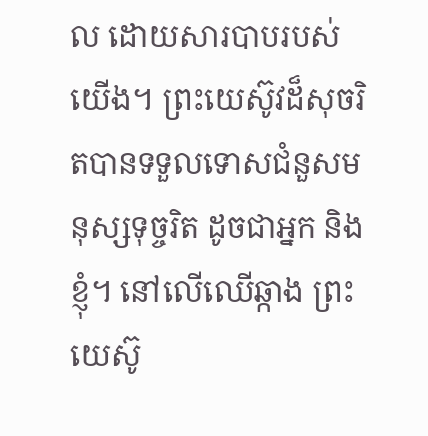ល ដោយសារបាបរបស់យើង។ ព្រះយេស៊ូវដ៏សុចរិតបានទទួលទោសជំនួសមនុស្សទុច្ចរិត ដូចជាអ្នក និងខ្ញុំ។ នៅលើឈើឆ្កាង ព្រះយេស៊ូ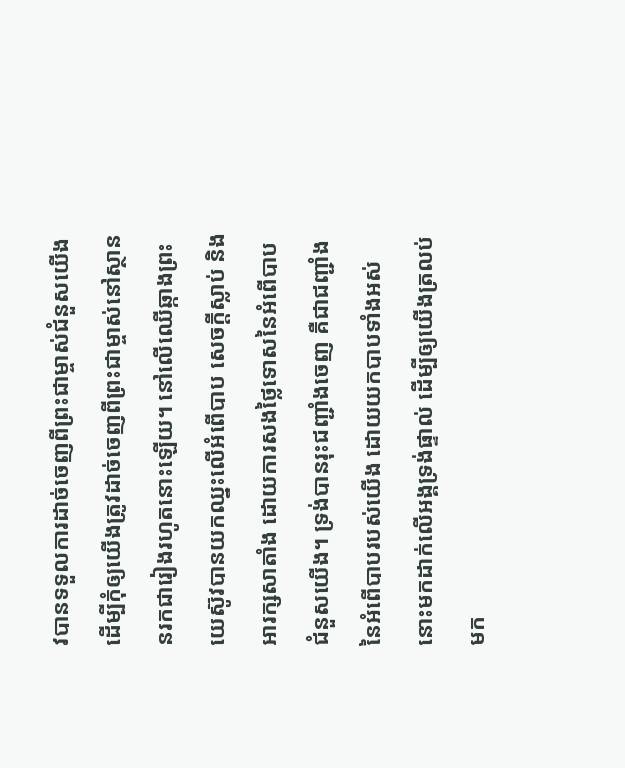វបានទទួលការដាច់ចេញពីព្រះជាម្ចាស់ជំនួសយើង ដើម្បីកុំឲ្យយើងត្រូវដាច់ចេញពីព្រះជាម្ចាស់នៅស្ថាននរកជារៀងរហូតនោះឡើយ។ នៅលើឈើឆ្កាងព្រះយេស៊ូវបានយកឈ្នះលើអំពើបាប សេចក្ដីស្លាប់ និងអារក្សសាតាំង ដោយការសងថ្លៃទោសនៃអំពើបាបជំនួសយើង។ ទ្រង់បានរុះជញ្ជាំងចេញ គឺជាជញ្ជាំងនៃអំពើបាបរបស់យើង ដោយយកបាបទាំងអស់នោះមកដាក់លើអង្គទ្រង់ផ្ទាល់ ដើម្បីឲ្យយើងត្រលប់មក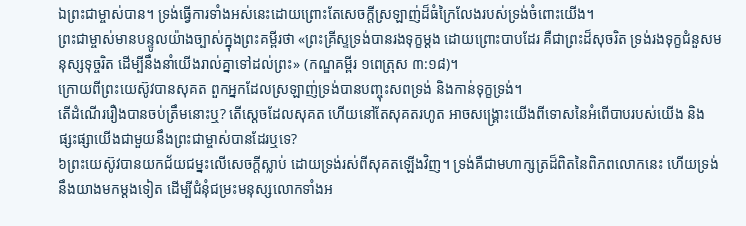ឯព្រះជាម្ចាស់បាន។ ទ្រង់ធ្វើការទាំងអស់នេះដោយព្រោះតែសេចក្ដីស្រឡាញ់ដ៏ធំក្រៃលែងរបស់ទ្រង់ចំពោះយើង។
ព្រះជាម្ចាស់មានបន្ទូលយ៉ាងច្បាស់ក្នុងព្រះគម្ពីរថា «ព្រះគ្រីស្ទទ្រង់បានរងទុក្ខម្ដង ដោយព្រោះបាបដែរ គឺជាព្រះដ៏សុចរិត ទ្រង់រងទុក្ខជំនួសមនុស្សទុច្ចរិត ដើម្បីនឹងនាំយើងរាល់គ្នាទៅដល់ព្រះ» (កណ្ឌគម្ពីរ ១ពេត្រុស ៣:១៨)។
ក្រោយពីព្រះយេស៊ូវបានសុគត ពួកអ្នកដែលស្រឡាញ់ទ្រង់បានបញ្ចុះសពទ្រង់ និងកាន់ទុក្ខទ្រង់។
តើដំណើររឿងបានចប់ត្រឹមនោះឬ? តើស្ដេចដែលសុគត ហើយនៅតែសុគតរហូត អាចសង្គ្រោះយើងពីទោសនៃអំពើបាបរបស់យើង និងផ្សះផ្សាយើងជាមួយនឹងព្រះជាម្ចាស់បានដែរឬទេ?
៦ព្រះយេស៊ូវបានយកជ័យជម្នះលើសេចក្ដីស្លាប់ ដោយទ្រង់រស់ពីសុគតឡើងវិញ។ ទ្រង់គឺជាមហាក្សត្រដ៏ពិតនៃពិភពលោកនេះ ហើយទ្រង់នឹងយាងមកម្ដងទៀត ដើម្បីជំនុំជម្រះមនុស្សលោកទាំងអ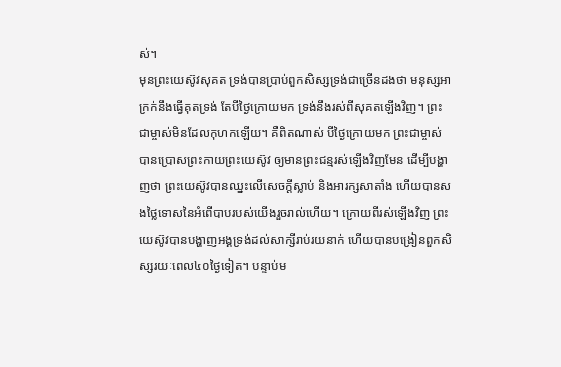ស់។
មុនព្រះយេស៊ូវសុគត ទ្រង់បានប្រាប់ពួកសិស្សទ្រង់ជាច្រើនដងថា មនុស្សអាក្រក់នឹងធ្វើគុតទ្រង់ តែបីថ្ងៃក្រោយមក ទ្រង់នឹងរស់ពីសុគតឡើងវិញ។ ព្រះជាម្ចាស់មិនដែលកុហកឡើយ។ គឺពិតណាស់ បីថ្ងៃក្រោយមក ព្រះជាម្ចាស់បានប្រោសព្រះកាយព្រះយេស៊ូវ ឲ្យមានព្រះជន្មរស់ឡើងវិញមែន ដើម្បីបង្ហាញថា ព្រះយេស៊ូវបានឈ្នះលើសេចក្ដីស្លាប់ និងអារក្សសាតាំង ហើយបានសងថ្លៃទោសនៃអំពើបាបរបស់យើងរួចរាល់ហើយ។ ក្រោយពីរស់ឡើងវិញ ព្រះយេស៊ូវបានបង្ហាញអង្គទ្រង់ដល់សាក្សីរាប់រយនាក់ ហើយបានបង្រៀនពួកសិស្សរយៈពេល៤០ថ្ងៃទៀត។ បន្ទាប់ម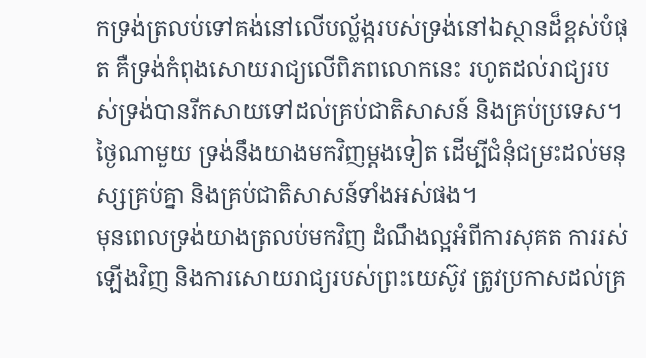កទ្រង់ត្រលប់ទៅគង់នៅលើបល្ល័ង្ករបស់ទ្រង់នៅឯស្ថានដ៏ខ្ពស់បំផុត គឺទ្រង់កំពុងសោយរាជ្យលើពិភពលោកនេះ រហូតដល់រាជ្យរបស់ទ្រង់បានរីកសាយទៅដល់គ្រប់ជាតិសាសន៍ និងគ្រប់ប្រទេស។ ថ្ងៃណាមួយ ទ្រង់នឹងយាងមកវិញម្ដងទៀត ដើម្បីជំនុំជម្រះដល់មនុស្សគ្រប់គ្នា និងគ្រប់ជាតិសាសន៍ទាំងអស់ផង។
មុនពេលទ្រង់យាងត្រលប់មកវិញ ដំណឹងល្អអំពីការសុគត ការរស់ឡើងវិញ និងការសោយរាជ្យរបស់ព្រះយេស៊ូវ ត្រូវប្រកាសដល់គ្រ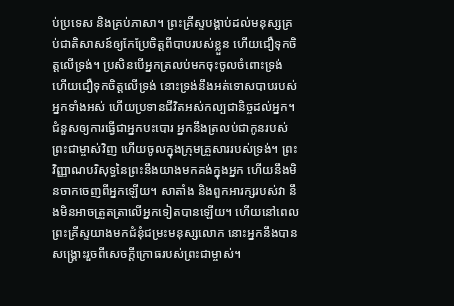ប់ប្រទេស និងគ្រប់ភាសា។ ព្រះគ្រីស្ទបង្គាប់ដល់មនុស្សគ្រប់ជាតិសាសន៍ឲ្យកែប្រែចិត្តពីបាបរបស់ខ្លួន ហើយជឿទុកចិត្តលើទ្រង់។ ប្រសិនបើអ្នកត្រលប់មកចុះចូលចំពោះទ្រង់ ហើយជឿទុកចិត្តលើទ្រង់ នោះទ្រង់នឹងអត់ទោសបាបរបស់អ្នកទាំងអស់ ហើយប្រទានជីវិតអស់កល្បជានិច្ចដល់អ្នក។ ជំនួសឲ្យការធ្វើជាអ្នកបះបោរ អ្នកនឹងត្រលប់ជាកូនរបស់ព្រះជាម្ចាស់វិញ ហើយចូលក្នុងក្រុមគ្រួសាររបស់ទ្រង់។ ព្រះវិញ្ញាណបរិសុទ្ធនៃព្រះនឹងយាងមកគង់ក្នុងអ្នក ហើយនឹងមិនចាកចេញពីអ្នកឡើយ។ សាតាំង និងពួកអារក្សរបស់វា នឹងមិនអាចត្រួតត្រាលើអ្នកទៀតបានឡើយ។ ហើយនៅពេលព្រះគ្រីស្ទយាងមកជំនុំជម្រះមនុស្សលោក នោះអ្នកនឹងបានសង្គ្រោះរួចពីសេចក្ដីក្រោធរបស់ព្រះជាម្ចាស់។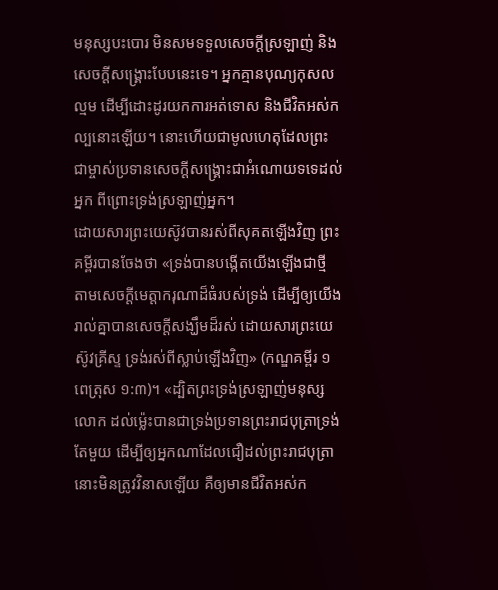មនុស្សបះបោរ មិនសមទទួលសេចក្ដីស្រឡាញ់ និងសេចក្ដីសង្គ្រោះបែបនេះទេ។ អ្នកគ្មានបុណ្យកុសលល្មម ដើម្បីដោះដូរយកការអត់ទោស និងជីវិតអស់កល្បនោះឡើយ។ នោះហើយជាមូលហេតុដែលព្រះជាម្ចាស់ប្រទានសេចក្ដីសង្គ្រោះជាអំណោយទទេដល់អ្នក ពីព្រោះទ្រង់ស្រឡាញ់អ្នក។
ដោយសារព្រះយេស៊ូវបានរស់ពីសុគតឡើងវិញ ព្រះគម្ពីរបានចែងថា «ទ្រង់បានបង្កើតយើងឡើងជាថ្មី តាមសេចក្ដីមេត្តាករុណាដ៏ធំរបស់ទ្រង់ ដើម្បីឲ្យយើងរាល់គ្នាបានសេចក្ដីសង្ឃឹមដ៏រស់ ដោយសារព្រះយេស៊ូវគ្រីស្ទ ទ្រង់រស់ពីស្លាប់ឡើងវិញ» (កណ្ឌគម្ពីរ ១ពេត្រុស ១:៣)។ «ដ្បិតព្រះទ្រង់ស្រឡាញ់មនុស្សលោក ដល់ម៉្លេះបានជាទ្រង់ប្រទានព្រះរាជបុត្រាទ្រង់តែមួយ ដើម្បីឲ្យអ្នកណាដែលជឿដល់ព្រះរាជបុត្រានោះមិនត្រូវវិនាសឡើយ គឺឲ្យមានជីវិតអស់ក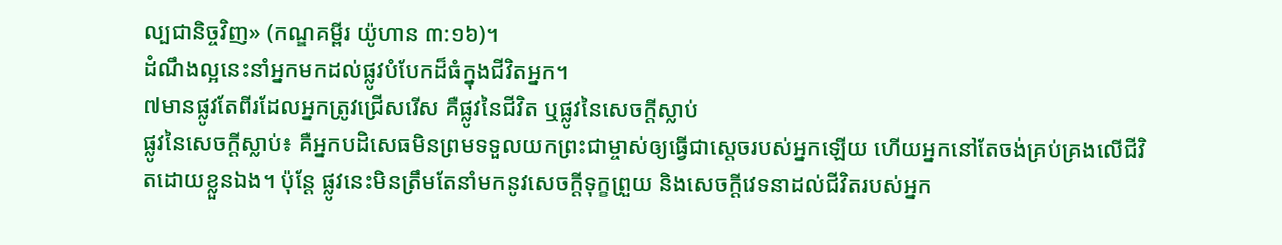ល្បជានិច្ចវិញ» (កណ្ឌគម្ពីរ យ៉ូហាន ៣:១៦)។
ដំណឹងល្អនេះនាំអ្នកមកដល់ផ្លូវបំបែកដ៏ធំក្នុងជីវិតអ្នក។
៧មានផ្លូវតែពីរដែលអ្នកត្រូវជ្រើសរើស គឺផ្លូវនៃជីវិត ឬផ្លូវនៃសេចក្ដីស្លាប់
ផ្លូវនៃសេចក្ដីស្លាប់៖ គឺអ្នកបដិសេធមិនព្រមទទួលយកព្រះជាម្ចាស់ឲ្យធ្វើជាស្ដេចរបស់អ្នកឡើយ ហើយអ្នកនៅតែចង់គ្រប់គ្រងលើជីវិតដោយខ្លួនឯង។ ប៉ុន្តែ ផ្លូវនេះមិនត្រឹមតែនាំមកនូវសេចក្ដីទុក្ខព្រួយ និងសេចក្ដីវេទនាដល់ជីវិតរបស់អ្នក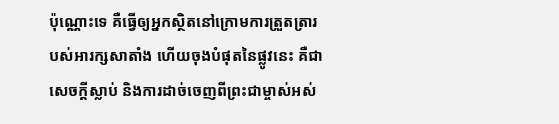ប៉ុណ្ណោះទេ គឺធ្វើឲ្យអ្នកស្ថិតនៅក្រោមការត្រួតត្រារបស់អារក្សសាតាំង ហើយចុងបំផុតនៃផ្លូវនេះ គឺជាសេចក្ដីស្លាប់ និងការដាច់ចេញពីព្រះជាម្ចាស់អស់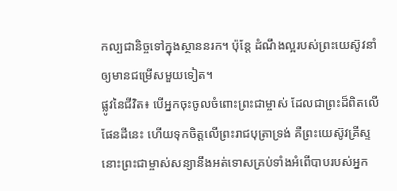កល្បជានិច្ចទៅក្នុងស្ថាននរក។ ប៉ុន្តែ ដំណឹងល្អរបស់ព្រះយេស៊ូវនាំឲ្យមានជម្រើសមួយទៀត។
ផ្លូវនៃជីវិត៖ បើអ្នកចុះចូលចំពោះព្រះជាម្ចាស់ ដែលជាព្រះដ៏ពិតលើផែនដីនេះ ហើយទុកចិត្តលើព្រះរាជបុត្រាទ្រង់ គឺព្រះយេស៊ូវគ្រីស្ទ នោះព្រះជាម្ចាស់សន្យានឹងអត់ទោសគ្រប់ទាំងអំពើបាបរបស់អ្នក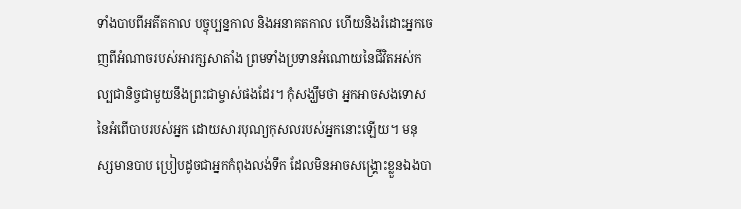ទាំងបាបពីអតីតកាល បច្ចុប្បន្នកាល និងអនាគតកាល ហើយនិងរំដោះអ្នកចេញពីអំណាចរបស់អារក្សសាតាំង ព្រមទាំងប្រទានអំណោយនៃជីវិតអស់កល្បជានិច្ចជាមួយនឹងព្រះជាម្ចាស់ផងដែរ។ កុំសង្ឃឹមថា អ្នកអាចសងទោសនៃអំពើបាបរបស់អ្នក ដោយសារបុណ្យកុសលរបស់អ្នកនោះឡើយ។ មនុស្សមានបាប ប្រៀបដូចជាអ្នកកំពុងលង់ទឹក ដែលមិនអាចសង្គ្រោះខ្លួនឯងបា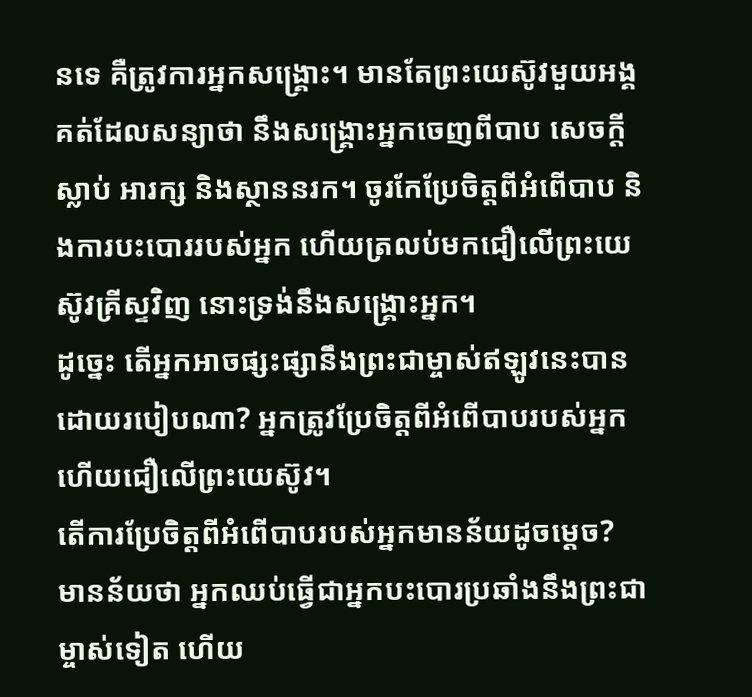នទេ គឺត្រូវការអ្នកសង្គ្រោះ។ មានតែព្រះយេស៊ូវមួយអង្គគត់ដែលសន្យាថា នឹងសង្គ្រោះអ្នកចេញពីបាប សេចក្ដីស្លាប់ អារក្ស និងស្ថាននរក។ ចូរកែប្រែចិត្តពីអំពើបាប និងការបះបោររបស់អ្នក ហើយត្រលប់មកជឿលើព្រះយេស៊ូវគ្រីស្ទវិញ នោះទ្រង់នឹងសង្គ្រោះអ្នក។
ដូច្នេះ តើអ្នកអាចផ្សះផ្សានឹងព្រះជាម្ចាស់ឥឡូវនេះបាន ដោយរបៀបណា? អ្នកត្រូវប្រែចិត្តពីអំពើបាបរបស់អ្នក ហើយជឿលើព្រះយេស៊ូវ។
តើការប្រែចិត្ដពីអំពើបាបរបស់អ្នកមានន័យដូចម្ដេច?
មានន័យថា អ្នកឈប់ធ្វើជាអ្នកបះបោរប្រឆាំងនឹងព្រះជាម្ចាស់ទៀត ហើយ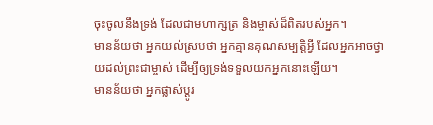ចុះចូលនឹងទ្រង់ ដែលជាមហាក្សត្រ និងម្ចាស់ដ៏ពិតរបស់អ្នក។
មានន័យថា អ្នកយល់ស្របថា អ្នកគ្មានគុណសម្បត្តិអ្វី ដែលអ្នកអាចថ្វាយដល់ព្រះជាម្ចាស់ ដើម្បីឲ្យទ្រង់ទទួលយកអ្នកនោះឡើយ។
មានន័យថា អ្នកផ្លាស់ប្តូរ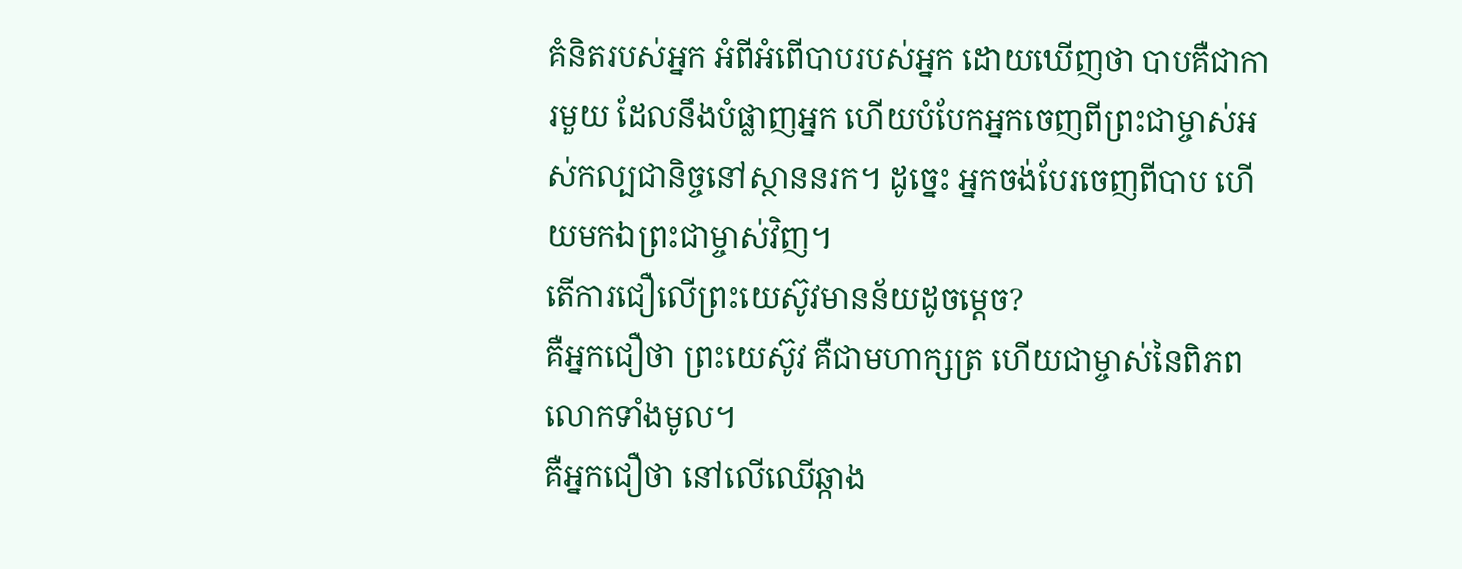គំនិតរបស់អ្នក អំពីអំពើបាបរបស់អ្នក ដោយឃើញថា បាបគឺជាការមួយ ដែលនឹងបំផ្លាញអ្នក ហើយបំបែកអ្នកចេញពីព្រះជាម្ចាស់អស់កល្បជានិច្ចនៅស្ថាននរក។ ដូច្នេះ អ្នកចង់បែរចេញពីបាប ហើយមកឯព្រះជាម្ចាស់វិញ។
តើការជឿលើព្រះយេស៊ូវមានន័យដូចម្ដេច?
គឺអ្នកជឿថា ព្រះយេស៊ូវ គឺជាមហាក្សត្រ ហើយជាម្ចាស់នៃពិភពលោកទាំងមូល។
គឺអ្នកជឿថា នៅលើឈើឆ្កាង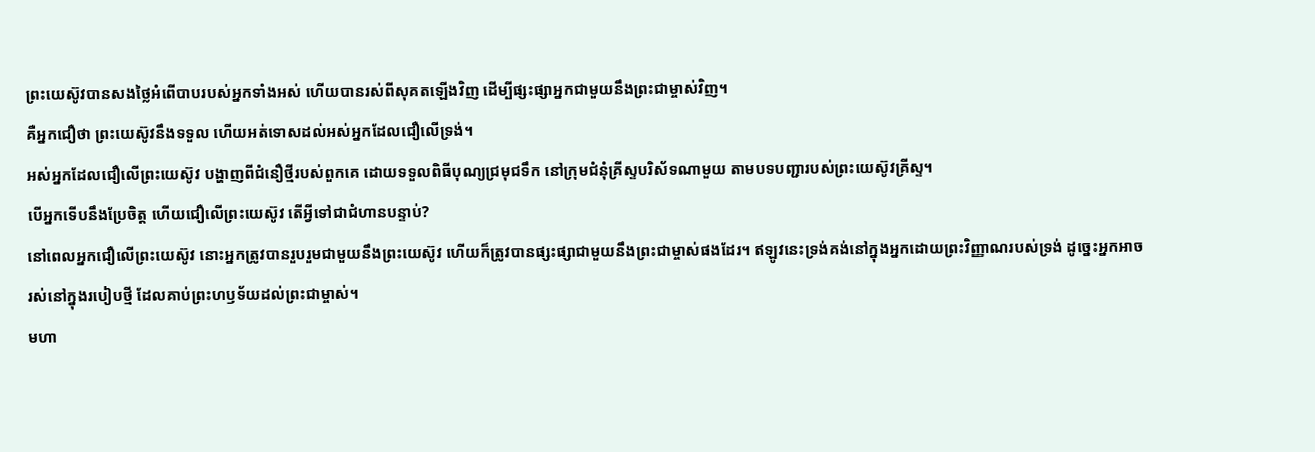ព្រះយេស៊ូវបានសងថ្លៃអំពើបាបរបស់អ្នកទាំងអស់ ហើយបានរស់ពីសុគតឡើងវិញ ដើម្បីផ្សះផ្សាអ្នកជាមួយនឹងព្រះជាម្ចាស់វិញ។
គឺអ្នកជឿថា ព្រះយេស៊ូវនឹងទទួល ហើយអត់ទោសដល់អស់អ្នកដែលជឿលើទ្រង់។
អស់អ្នកដែលជឿលើព្រះយេស៊ូវ បង្ហាញពីជំនឿថ្មីរបស់ពួកគេ ដោយទទួលពិធីបុណ្យជ្រមុជទឹក នៅក្រុមជំនុំគ្រីស្ទបរិស័ទណាមួយ តាមបទបញ្ជារបស់ព្រះយេស៊ូវគ្រីស្ទ។
បើអ្នកទើបនឹងប្រែចិត្ត ហើយជឿលើព្រះយេស៊ូវ តើអ្វីទៅជាជំហានបន្ទាប់?
នៅពេលអ្នកជឿលើព្រះយេស៊ូវ នោះអ្នកត្រូវបានរួបរួមជាមួយនឹងព្រះយេស៊ូវ ហើយក៏ត្រូវបានផ្សះផ្សាជាមួយនឹងព្រះជាម្ចាស់ផងដែរ។ ឥឡូវនេះទ្រង់គង់នៅក្នុងអ្នកដោយព្រះវិញ្ញាណរបស់ទ្រង់ ដូច្នេះអ្នកអាចរស់នៅក្នុងរបៀបថ្មី ដែលគាប់ព្រះហឫទ័យដល់ព្រះជាម្ចាស់។
មហា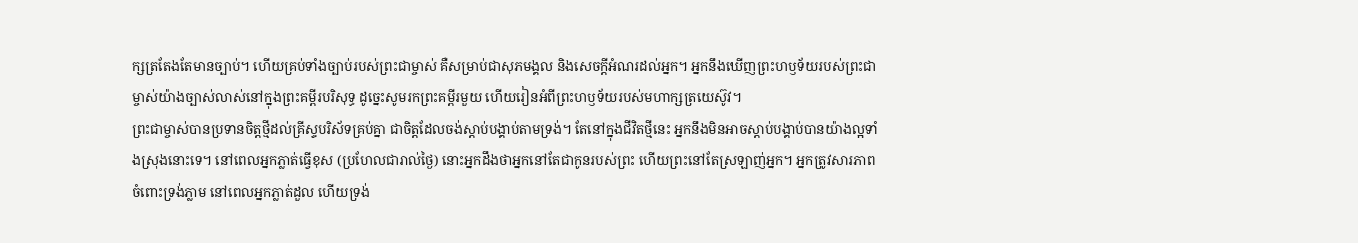ក្សត្រតែងតែមានច្បាប់។ ហើយគ្រប់ទាំងច្បាប់របស់ព្រះជាម្ចាស់ គឺសម្រាប់ជាសុភមង្គល និងសេចក្ដីអំណរដល់អ្នក។ អ្នកនឹងឃើញព្រះហឫទ័យរបស់ព្រះជាម្ចាស់យ៉ាងច្បាស់លាស់នៅក្នុងព្រះគម្ពីរបរិសុទ្ធ ដូច្នេះសូមរកព្រះគម្ពីរមួយ ហើយរៀនអំពីព្រះហឫទ័យរបស់មហាក្សត្រយេស៊ូវ។
ព្រះជាម្ចាស់បានប្រទានចិត្តថ្មីដល់គ្រីស្ទបរិស័ទគ្រប់គ្នា ជាចិត្តដែលចង់ស្ដាប់បង្គាប់តាមទ្រង់។ តែនៅក្នុងជីវិតថ្មីនេះ អ្នកនឹងមិនអាចស្ដាប់បង្គាប់បានយ៉ាងល្អទាំងស្រុងនោះទេ។ នៅពេលអ្នកភ្លាត់ធ្វើខុស (ប្រហែលជារាល់ថ្ងៃ) នោះអ្នកដឹងថាអ្នកនៅតែជាកូនរបស់ព្រះ ហើយព្រះនៅតែស្រឡាញ់អ្នក។ អ្នកត្រូវសារភាពចំពោះទ្រង់ភ្លាម នៅពេលអ្នកភ្លាត់ដួល ហើយទ្រង់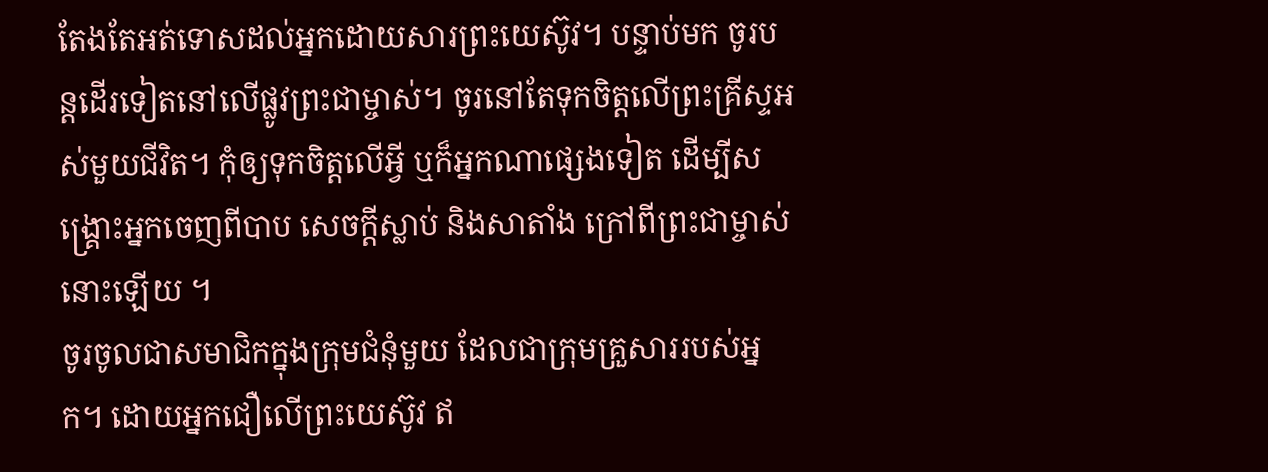តែងតែអត់ទោសដល់អ្នកដោយសារព្រះយេស៊ូវ។ បន្ទាប់មក ចូរបន្តដើរទៀតនៅលើផ្លូវព្រះជាម្ចាស់។ ចូរនៅតែទុកចិត្តលើព្រះគ្រីស្ទអស់មួយជីវិត។ កុំឲ្យទុកចិត្តលើអ្វី ឬក៏អ្នកណាផ្សេងទៀត ដើម្បីសង្គ្រោះអ្នកចេញពីបាប សេចក្ដីស្លាប់ និងសាតាំង ក្រៅពីព្រះជាម្ចាស់នោះឡើយ ។
ចូរចូលជាសមាជិកក្នុងក្រុមជំនុំមួយ ដែលជាក្រុមគ្រួសាររបស់អ្នក។ ដោយអ្នកជឿលើព្រះយេស៊ូវ ឥ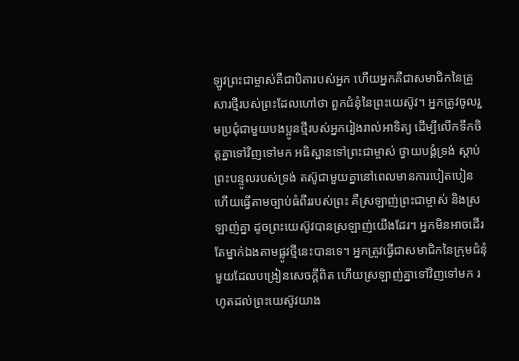ឡូវព្រះជាម្ចាស់គឺជាបិតារបស់អ្នក ហើយអ្នកគឺជាសមាជិកនៃគ្រួសារថ្មីរបស់ព្រះដែលហៅថា ពួកជំនុំនៃព្រះយេស៊ូវ។ អ្នកត្រូវចូលរួមប្រជុំជាមួយបងប្អូនថ្មីរបស់អ្នករៀងរាល់អាទិត្យ ដើម្បីលើកទឹកចិត្តគ្នាទៅវិញទៅមក អធិស្ឋានទៅព្រះជាម្ចាស់ ថ្វាយបង្គំទ្រង់ ស្ដាប់ព្រះបន្ទូលរបស់ទ្រង់ តស៊ូជាមួយគ្នានៅពេលមានការបៀតបៀន ហើយធ្វើតាមច្បាប់ធំពីររបស់ព្រះ គឺស្រឡាញ់ព្រះជាម្ចាស់ និងស្រឡាញ់គ្នា ដូចព្រះយេស៊ូវបានស្រឡាញ់យើងដែរ។ អ្នកមិនអាចដើរតែម្នាក់ឯងតាមផ្លូវថ្មីនេះបានទេ។ អ្នកត្រូវធ្វើជាសមាជិកនៃក្រុមជំនុំមួយដែលបង្រៀនសេចក្ដីពិត ហើយស្រឡាញ់គ្នាទៅវិញទៅមក រហូតដល់ព្រះយេស៊ូវយាង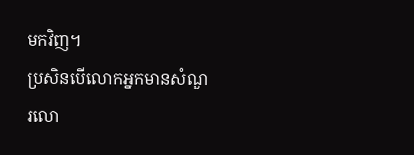មកវិញ។
ប្រសិនបើលោកអ្នកមានសំណួរលោ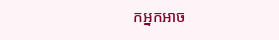កអ្នកអាច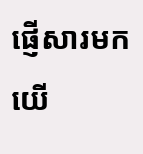ផ្ញើសារមកយើ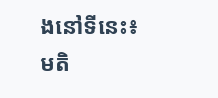ងនៅទីនេះ៖
មតិ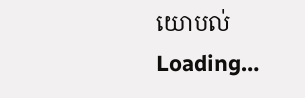យោបល់
Loading…